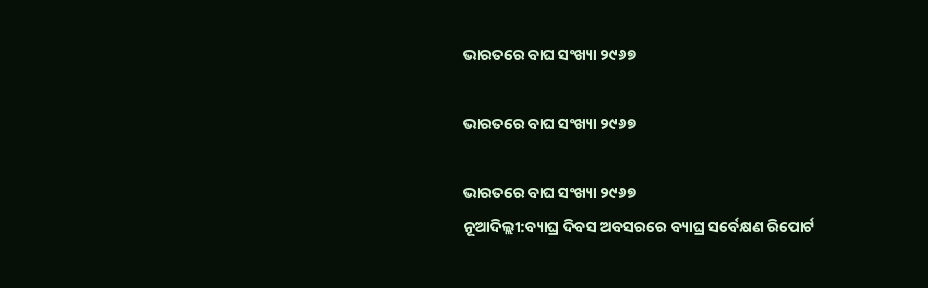ଭାରତରେ ବାଘ ସଂଖ୍ୟା ୨୯୬୭

ଭାରତରେ ବାଘ ସଂଖ୍ୟା ୨୯୬୭

ଭାରତରେ ବାଘ ସଂଖ୍ୟା ୨୯୬୭
ନୂଆଦିଲ୍ଲୀ:ବ୍ୟାଘ୍ର ଦିବସ ଅବସରରେ ବ୍ୟାଘ୍ର ସର୍ବେକ୍ଷଣ ରିପୋର୍ଟ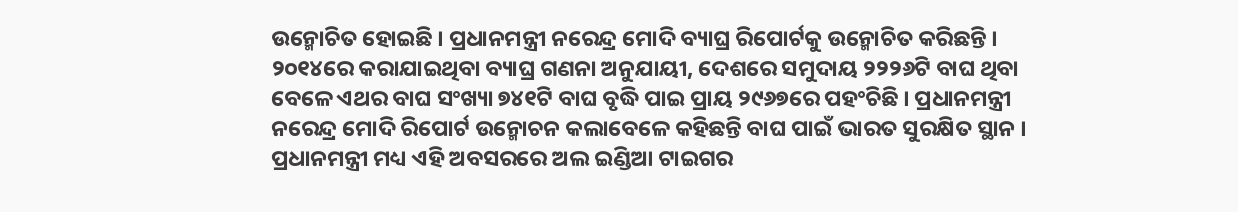ଉନ୍ମୋଚିତ ହୋଇଛି । ପ୍ରଧାନମନ୍ତ୍ରୀ ନରେନ୍ଦ୍ର ମୋଦି ବ୍ୟାଘ୍ର ରିପୋର୍ଟକୁ ଉନ୍ମୋଚିତ କରିଛନ୍ତି । ୨୦୧୪ରେ କରାଯାଇଥିବା ବ୍ୟାଘ୍ର ଗଣନା ଅନୁଯାୟୀ, ଦେଶରେ ସମୁଦାୟ ୨୨୨୬ଟି ବାଘ ଥିବା ବେଳେ ଏଥର ବାଘ ସଂଖ୍ୟା ୭୪୧ଟି ବାଘ ବୃଦ୍ଧି ପାଇ ପ୍ରାୟ ୨୯୬୭ରେ ପହଂଚିଛି । ପ୍ରଧାନମନ୍ତ୍ରୀ ନରେନ୍ଦ୍ର ମୋଦି ରିପୋର୍ଟ ଉନ୍ମୋଚନ କଲାବେଳେ କହିଛନ୍ତି ବାଘ ପାଇଁ ଭାରତ ସୁରକ୍ଷିତ ସ୍ଥାନ । ପ୍ରଧାନମନ୍ତ୍ରୀ ମଧ୍ୟ ଏହି ଅବସରରେ ଅଲ ଇଣ୍ଡିଆ ଟାଇଗର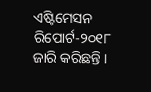ଏଷ୍ଟିମେସନ ରିପୋର୍ଟ-୨୦୧୮ ଜାରି କରିଛନ୍ତି ।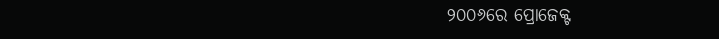୨୦୦୬ରେ ପ୍ରୋଜେକ୍ଟ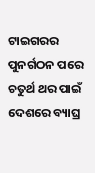ଟାଇଗରର ପୁନର୍ଗଠନ ପରେ ଚତୁର୍ଥ ଥର ପାଇଁ ଦେଶରେ ବ୍ୟାଘ୍ର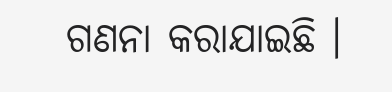ଗଣନା କରାଯାଇଛି ।